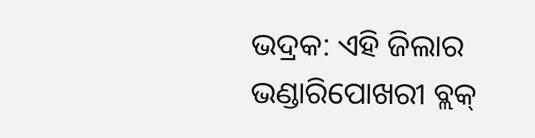ଭଦ୍ରକ: ଏହି ଜିଲାର ଭଣ୍ଡାରିପୋଖରୀ ବ୍ଲକ୍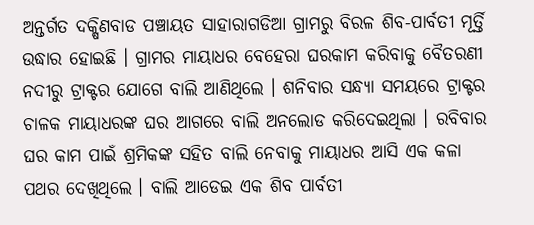ଅନ୍ତର୍ଗତ ଦକ୍ଷିଣବାଡ ପଞ୍ଚାୟତ ସାହାରାଗଡିଆ ଗ୍ରାମରୁ ବିରଳ ଶିବ-ପାର୍ବତୀ ମୂର୍ତ୍ତି ଉଦ୍ଧାର ହୋଇଛି । ଗ୍ରାମର ମାୟାଧର ବେହେରା ଘରକାମ କରିବାକୁ ବୈତରଣୀ ନଦୀରୁ ଟ୍ରାକ୍ଟର ଯୋଗେ ବାଲି ଆଣିଥିଲେ । ଶନିବାର ସନ୍ଧ୍ୟା ସମୟରେ ଟ୍ରାକ୍ଟର ଚାଳକ ମାୟାଧରଙ୍କ ଘର ଆଗରେ ବାଲି ଅନଲୋଡ କରିଦେଇଥିଲା । ରବିବାର ଘର କାମ ପାଇଁ ଶ୍ରମିକଙ୍କ ସହିତ ବାଲି ନେବାକୁ ମାୟାଧର ଆସି ଏକ କଳା ପଥର ଦେଖିଥିଲେ । ବାଲି ଆଡେଇ ଏକ ଶିବ ପାର୍ବତୀ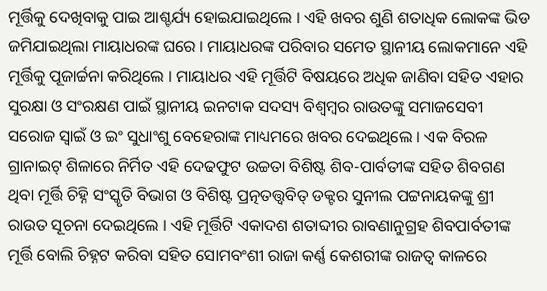ମୂର୍ତ୍ତିକୁ ଦେଖିବାକୁ ପାଇ ଆଶ୍ଚର୍ଯ୍ୟ ହୋଇଯାଇଥିଲେ । ଏହି ଖବର ଶୁଣି ଶତାଧିକ ଲୋକଙ୍କ ଭିଡ ଜମିଯାଇଥିଲା ମାୟାଧରଙ୍କ ଘରେ । ମାୟାଧରଙ୍କ ପରିବାର ସମେତ ସ୍ଥାନୀୟ ଲୋକମାନେ ଏହି ମୂର୍ତ୍ତିକୁ ପୂଜାର୍ଚ୍ଚନା କରିଥିଲେ । ମାୟାଧର ଏହି ମୂର୍ତ୍ତିଟି ବିଷୟରେ ଅଧିକ ଜାଣିବା ସହିତ ଏହାର ସୁରକ୍ଷା ଓ ସଂରକ୍ଷଣ ପାଇଁ ସ୍ଥାନୀୟ ଇନଟାକ ସଦସ୍ୟ ବିଶ୍ୱମ୍ବର ରାଉତଙ୍କୁ ସମାଜସେବୀ ସରୋଜ ସ୍ୱାଇଁ ଓ ଇଂ ସୁଧାଂଶୁ ବେହେରାଙ୍କ ମାଧ୍ୟମରେ ଖବର ଦେଇଥିଲେ । ଏକ ବିରଳ ଗ୍ରାନାଇଟ୍ ଶିଳାରେ ନିର୍ମିତ ଏହି ଦେଢଫୁଟ ଉଚ୍ଚତା ବିଶିଷ୍ଟ ଶିବ-ପାର୍ବତୀଙ୍କ ସହିତ ଶିବଗଣ ଥିବା ମୂର୍ତ୍ତି ଚିହ୍ନି ସଂସ୍କୃତି ବିଭାଗ ଓ ବିଶିଷ୍ଟ ପ୍ରତ୍ନତତ୍ତ୍ୱବିତ୍ ଡକ୍ଟର ସୁନୀଲ ପଟ୍ଟନାୟକଙ୍କୁ ଶ୍ରୀ ରାଉତ ସୂଚନା ଦେଇଥିଲେ । ଏହି ମୂର୍ତ୍ତିଟି ଏକାଦଶ ଶତାବ୍ଦୀର ରାବଣାନୁଗ୍ରହ ଶିବପାର୍ବତୀଙ୍କ ମୂର୍ତ୍ତି ବୋଲି ଚିହ୍ନଟ କରିବା ସହିତ ସୋମବଂଶୀ ରାଜା କର୍ଣ୍ଣ କେଶରୀଙ୍କ ରାଜତ୍ୱ କାଳରେ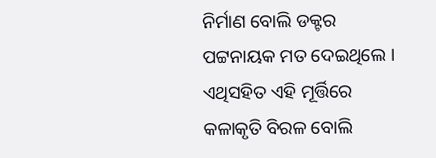ନିର୍ମାଣ ବୋଲି ଡକ୍ଟର ପଟ୍ଟନାୟକ ମତ ଦେଇଥିଲେ । ଏଥିସହିତ ଏହି ମୂର୍ତ୍ତିରେ କଳାକୃତି ବିରଳ ବୋଲି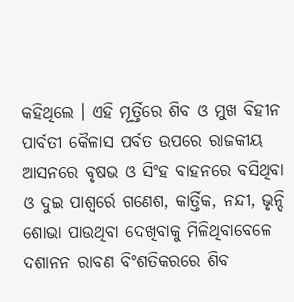କହିଥିଲେ । ଏହି ମୂର୍ତ୍ତିରେ ଶିବ ଓ ମୁଖ ବିହୀନ ପାର୍ବତୀ କୈଳାସ ପର୍ବତ ଉପରେ ରାଜକୀୟ ଆସନରେ ବୃଷଭ ଓ ସିଂହ ବାହନରେ ବସିଥିବା ଓ ଦୁଇ ପାଶ୍ୱର୍ରେ ଗଣେଶ, କାର୍ତ୍ତିକ, ନନ୍ଦୀ, ଭୃନ୍ଦି ଶୋଭା ପାଉଥିବା ଦେଖିବାକୁ ମିଳିଥିବାବେଳେ ଦଶାନନ ରାବଣ ବିଂଶତିକରରେ ଶିବ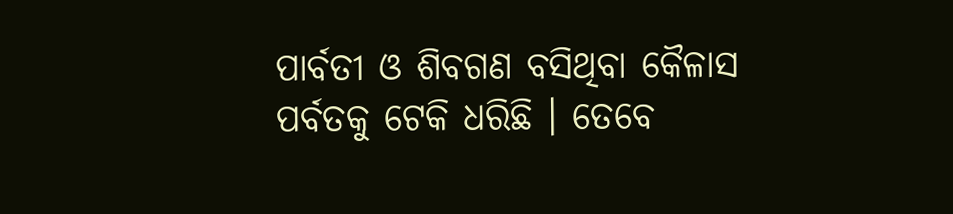ପାର୍ବତୀ ଓ ଶିବଗଣ ବସିଥିବା କୈଳାସ ପର୍ବତକୁ ଟେକି ଧରିଛି । ତେବେ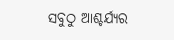ସବୁଠୁ ଆଶ୍ଚର୍ଯ୍ୟର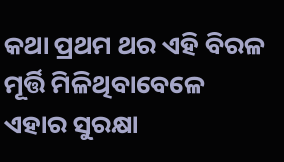କଥା ପ୍ରଥମ ଥର ଏହି ବିରଳ ମୂର୍ତ୍ତି ମିଳିଥିବାବେଳେ ଏହାର ସୁରକ୍ଷା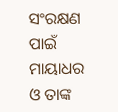ସଂରକ୍ଷଣ ପାଇଁ ମାୟାଧର ଓ ତାଙ୍କ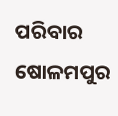ପରିବାର ଷୋଳମପୁର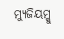ମ୍ୟୁଜିୟମ୍କୁ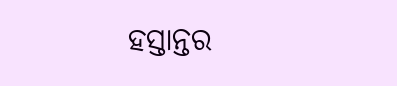ହସ୍ତାନ୍ତର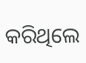କରିଥିଲେ